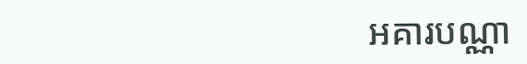អគារបណ្ណា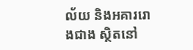ល័យ និងអគាររោងជាង ស្ថិតនៅ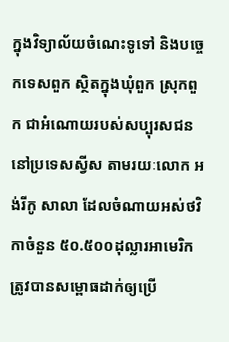ក្នុងវិទ្យាល័យចំណេះទូទៅ និងបច្ចេកទេសពួក ស្ថិតក្នុងឃុំពួក ស្រុកពួក ជាអំណោយរបស់សប្បុរសជននៅប្រទេសស្វីស តាមរយៈលោក អង់រីកូ សាលា ដែលចំណាយអស់ថវិកាចំនួន ៥០.៥០០ដុល្លារអាមេរិក ត្រូវបានសម្ពោធដាក់ឲ្យប្រើ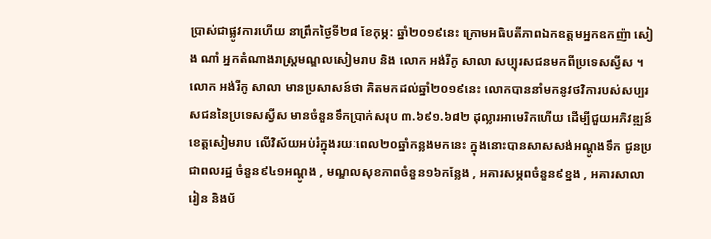ប្រាស់ជាផ្លូវការហើយ នាព្រឹកថ្ងៃទី២៨ ខែកុម្ភ: ឆ្នាំ២០១៩នេះ ក្រោមអធិបតីភាពឯកឧត្តមអ្នកឧកញ៉ា សៀង ណាំ អ្នកតំណាងរាស្ត្រមណ្ឌលសៀមរាប និង លោក អង់រីកូ សាលា សប្បុរសជនមកពីប្រទេសស្វីស ។
លោក អង់រីកូ សាលា មានប្រសាសន៍ថា គិតមកដល់ឆ្នាំ២០១៩នេះ លោកបាននាំមកនូវថវិការបស់សប្បរសជននៃប្រទេសស្វីស មានចំនួនទឹកប្រាក់សរុប ៣.៦៩១.៦៨២ ដុល្លារអាមេរិកហើយ ដើម្បីជួយអភិវឌ្ឍន៍ខេត្តសៀមរាប លើវិស័យអប់រំក្នុងរយៈពេល២០ឆ្នាំកន្លងមកនេះ ក្នុងនោះបានសាសសង់អណ្តូងទឹក ជូនប្រជាពលរដ្ឋ ចំនួន៩៤១អណ្តូង , មណ្ឌលសុខភាពចំនួន១៦កន្លែង , អគារសម្ភពចំនួន៩ខ្នង , អគារសាលារៀន និងប័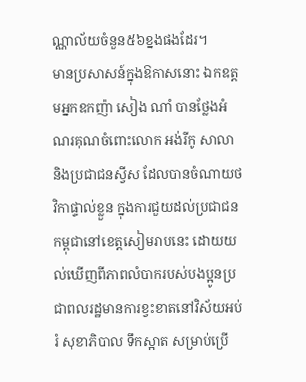ណ្ណាល័យចំនួន៥៦ខ្នងផងដែរ។
មានប្រសាសន៍ក្នុងឱកាសនោះ ឯកឧត្តមអ្នកឧកញ៉ា សៀង ណាំ បានថ្លែងអំណរគុណចំពោះលោក អង់រីកូ សាលា និងប្រជាជនស្វីស ដែលបានចំណាយថវិកាផ្ទាល់ខ្លួន ក្នុងការជួយដល់ប្រជាជនកម្ពុជានៅខេត្តសៀមរាបនេះ ដោយយល់ឃើញពីភាពលំបាករបស់បងប្អូនប្រជាពលរដ្ឋមានការខ្វះខាតនៅវិស័យអប់រំ សុខាភិបាល ទឹកស្អាត សម្រាប់ប្រើ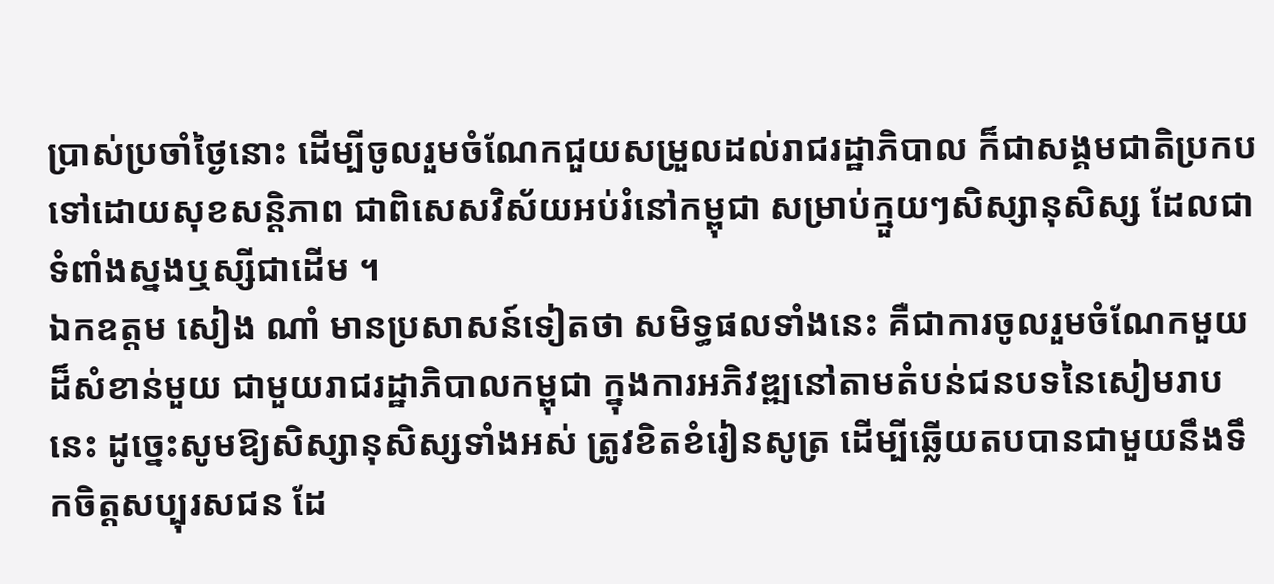ប្រាស់ប្រចាំថ្ងៃនោះ ដើម្បីចូលរួមចំណែកជួយសម្រួលដល់រាជរដ្ឋាភិបាល ក៏ជាសង្គមជាតិប្រកបទៅដោយសុខសន្តិភាព ជាពិសេសវិស័យអប់រំនៅកម្ពុជា សម្រាប់ក្មួយៗសិស្សានុសិស្ស ដែលជាទំពាំងស្នងឬស្សីជាដើម ។
ឯកឧត្តម សៀង ណាំ មានប្រសាសន៍ទៀតថា សមិទ្ធផលទាំងនេះ គឺជាការចូលរួមចំណែកមួយដ៏សំខាន់មួយ ជាមួយរាជរដ្ឋាភិបាលកម្ពុជា ក្នុងការអភិវឌ្ឍនៅតាមតំបន់ជនបទនៃសៀមរាបនេះ ដូច្នេះសូមឱ្យសិស្សានុសិស្សទាំងអស់ ត្រូវខិតខំរៀនសូត្រ ដើម្បីឆ្លើយតបបានជាមួយនឹងទឹកចិត្តសប្បុរសជន ដែ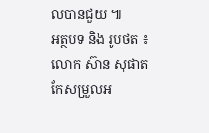លបានជួយ ៕
អត្ថបទ និង រូបថត ៖ លោក ស៊ាន សុផាត
កែសម្រួលអ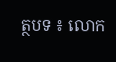ត្ថបទ ៖ លោក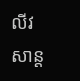លីវ សាន្ត